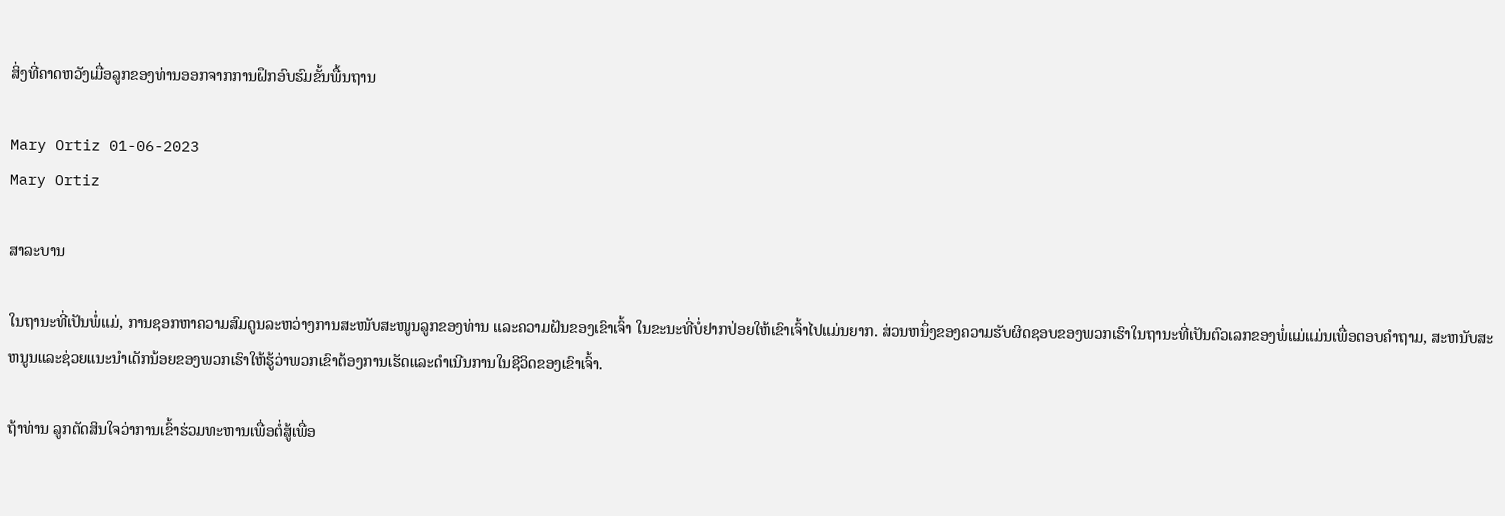ສິ່ງທີ່ຄາດຫວັງເມື່ອລູກຂອງທ່ານອອກຈາກການຝຶກອົບຮົມຂັ້ນພື້ນຖານ

Mary Ortiz 01-06-2023
Mary Ortiz

ສາລະບານ

ໃນຖານະທີ່ເປັນພໍ່ແມ່, ການຊອກຫາຄວາມສົມດູນລະຫວ່າງການສະໜັບສະໜູນລູກຂອງທ່ານ ແລະຄວາມຝັນຂອງເຂົາເຈົ້າ ໃນຂະນະທີ່ບໍ່ຢາກປ່ອຍໃຫ້ເຂົາເຈົ້າໄປແມ່ນຍາກ. ສ່ວນຫນຶ່ງຂອງຄວາມຮັບຜິດຊອບຂອງພວກເຮົາໃນຖານະທີ່ເປັນຕົວເລກຂອງພໍ່ແມ່ແມ່ນເພື່ອຕອບຄໍາຖາມ, ສະຫນັບສະຫນູນແລະຊ່ວຍແນະນໍາເດັກນ້ອຍຂອງພວກເຮົາໃຫ້ຮູ້ວ່າພວກເຂົາຕ້ອງການເຮັດແລະດໍາເນີນການໃນຊີວິດຂອງເຂົາເຈົ້າ.

ຖ້າທ່ານ ລູກຕັດສິນໃຈວ່າການເຂົ້າຮ່ວມທະຫານເພື່ອຕໍ່ສູ້ເພື່ອ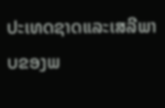ປະເທດຊາດແລະເສລີພາບຂອງພ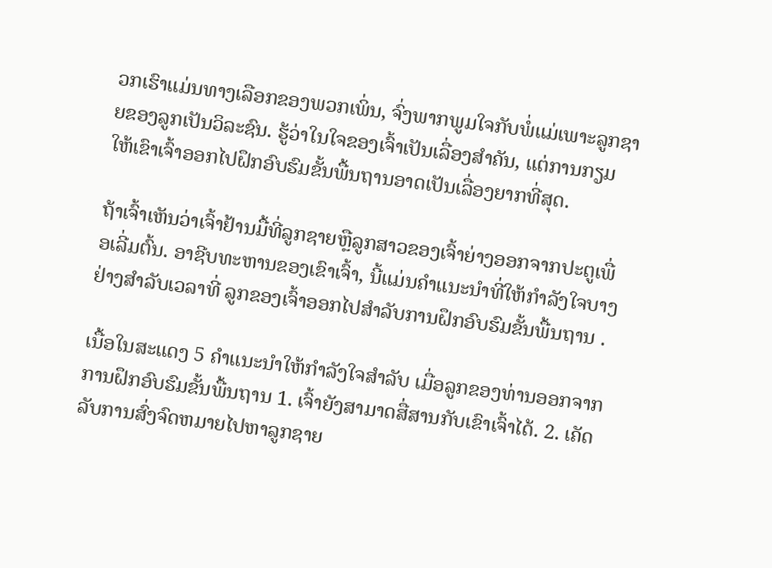ວກເຮົາແມ່ນທາງເລືອກຂອງພວກເພິ່ນ, ຈົ່ງພາກພູມໃຈກັບພໍ່ແມ່ເພາະລູກຊາຍຂອງລູກເປັນວິລະຊົນ. ຮູ້ວ່າໃນໃຈຂອງເຈົ້າເປັນເລື່ອງສຳຄັນ, ແຕ່ການກຽມໃຫ້ເຂົາເຈົ້າອອກໄປຝຶກອົບຮົມຂັ້ນພື້ນຖານອາດເປັນເລື່ອງຍາກທີ່ສຸດ.

ຖ້າເຈົ້າເຫັນວ່າເຈົ້າຢ້ານມື້ທີ່ລູກຊາຍຫຼືລູກສາວຂອງເຈົ້າຍ່າງອອກຈາກປະຕູເພື່ອເລີ່ມຕົ້ນ. ອາຊີບທະຫານຂອງເຂົາເຈົ້າ, ນີ້ແມ່ນຄໍາແນະນໍາທີ່ໃຫ້ກໍາລັງໃຈບາງຢ່າງສໍາລັບເວລາທີ່ ລູກຂອງເຈົ້າອອກໄປສໍາລັບການຝຶກອົບຮົມຂັ້ນພື້ນຖານ .

ເນື້ອໃນສະແດງ 5 ຄໍາແນະນໍາໃຫ້ກໍາລັງໃຈສໍາລັບ ເມື່ອລູກຂອງທ່ານອອກຈາກການຝຶກອົບຮົມຂັ້ນພື້ນຖານ 1. ເຈົ້າຍັງສາມາດສື່ສານກັບເຂົາເຈົ້າໄດ້. 2. ເຄັດລັບການສົ່ງຈົດຫມາຍໄປຫາລູກຊາຍ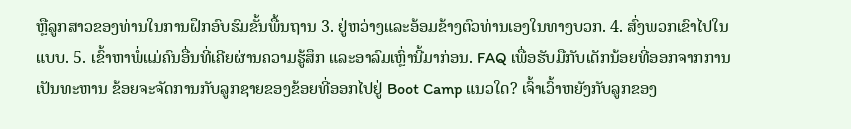ຫຼືລູກສາວຂອງທ່ານໃນການຝຶກອົບຮົມຂັ້ນພື້ນຖານ 3. ຢູ່ຫວ່າງແລະອ້ອມຂ້າງຕົວທ່ານເອງໃນທາງບວກ. 4. ສົ່ງພວກເຂົາໄປໃນແບບ. 5. ເຂົ້າຫາພໍ່ແມ່ຄົນອື່ນທີ່ເຄີຍຜ່ານຄວາມຮູ້ສຶກ ແລະອາລົມເຫຼົ່ານີ້ມາກ່ອນ. FAQ ເພື່ອຮັບມືກັບເດັກນ້ອຍທີ່ອອກຈາກການເປັນທະຫານ ຂ້ອຍຈະຈັດການກັບລູກຊາຍຂອງຂ້ອຍທີ່ອອກໄປຢູ່ Boot Camp ແນວໃດ? ເຈົ້າເວົ້າຫຍັງກັບລູກຂອງ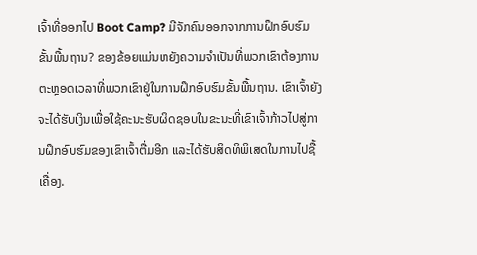ເຈົ້າທີ່ອອກໄປ Boot Camp? ມີຈັກຄົນອອກຈາກການຝຶກອົບຮົມຂັ້ນພື້ນຖານ? ຂອງຂ້ອຍແມ່ນຫຍັງຄວາມຈໍາເປັນທີ່ພວກເຂົາຕ້ອງການຕະຫຼອດເວລາທີ່ພວກເຂົາຢູ່ໃນການຝຶກອົບຮົມຂັ້ນພື້ນຖານ. ເຂົາເຈົ້າຍັງຈະໄດ້ຮັບເງິນເພື່ອໃຊ້ຄະນະຮັບຜິດຊອບໃນຂະນະທີ່ເຂົາເຈົ້າກ້າວໄປສູ່ການຝຶກອົບຮົມຂອງເຂົາເຈົ້າຕື່ມອີກ ແລະໄດ້ຮັບສິດທິພິເສດໃນການໄປຊື້ເຄື່ອງ.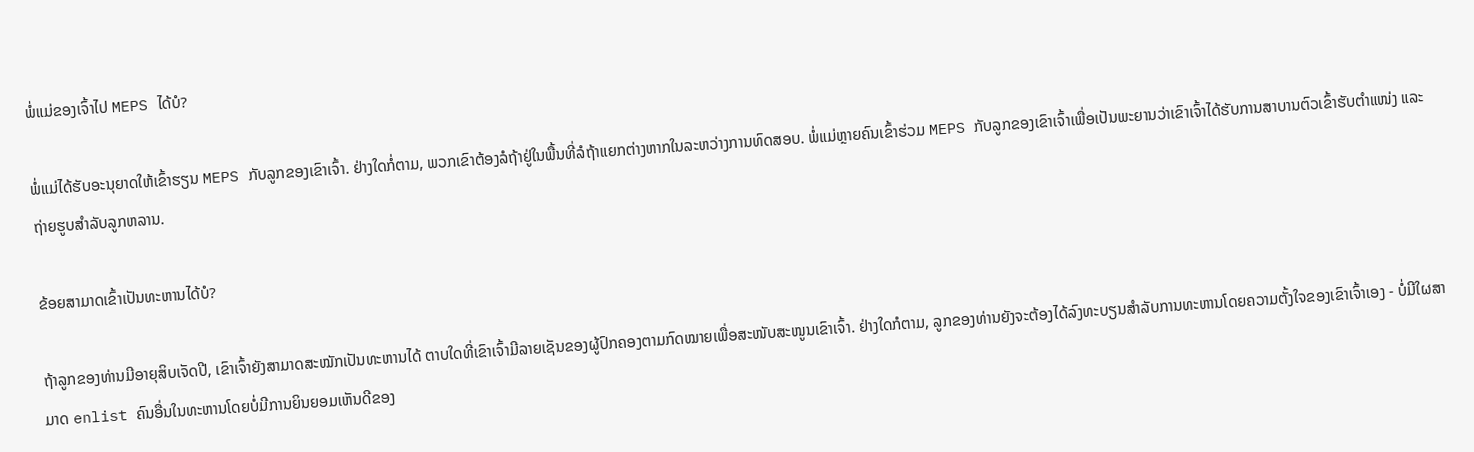ພໍ່ແມ່ຂອງເຈົ້າໄປ MEPS ໄດ້ບໍ?

ພໍ່ແມ່ໄດ້ຮັບອະນຸຍາດໃຫ້ເຂົ້າຮຽນ MEPS ກັບລູກຂອງເຂົາເຈົ້າ. ຢ່າງໃດກໍ່ຕາມ, ພວກເຂົາຕ້ອງລໍຖ້າຢູ່ໃນພື້ນທີ່ລໍຖ້າແຍກຕ່າງຫາກໃນລະຫວ່າງການທົດສອບ. ພໍ່ແມ່ຫຼາຍຄົນເຂົ້າຮ່ວມ MEPS ກັບລູກຂອງເຂົາເຈົ້າເພື່ອເປັນພະຍານວ່າເຂົາເຈົ້າໄດ້ຮັບການສາບານຕົວເຂົ້າຮັບຕໍາແໜ່ງ ແລະຖ່າຍຮູບສໍາລັບລູກຫລານ.

ຂ້ອຍສາມາດເຂົ້າເປັນທະຫານໄດ້ບໍ?

ຖ້າລູກຂອງທ່ານມີອາຍຸສິບເຈັດປີ, ເຂົາເຈົ້າຍັງສາມາດສະໝັກເປັນທະຫານໄດ້ ຕາບໃດທີ່ເຂົາເຈົ້າມີລາຍເຊັນຂອງຜູ້ປົກຄອງຕາມກົດໝາຍເພື່ອສະໜັບສະໜູນເຂົາເຈົ້າ. ຢ່າງໃດກໍຕາມ, ລູກຂອງທ່ານຍັງຈະຕ້ອງໄດ້ລົງທະບຽນສໍາລັບການທະຫານໂດຍຄວາມຕັ້ງໃຈຂອງເຂົາເຈົ້າເອງ - ບໍ່ມີໃຜສາມາດ enlist ຄົນອື່ນໃນທະຫານໂດຍບໍ່ມີການຍິນຍອມເຫັນດີຂອງ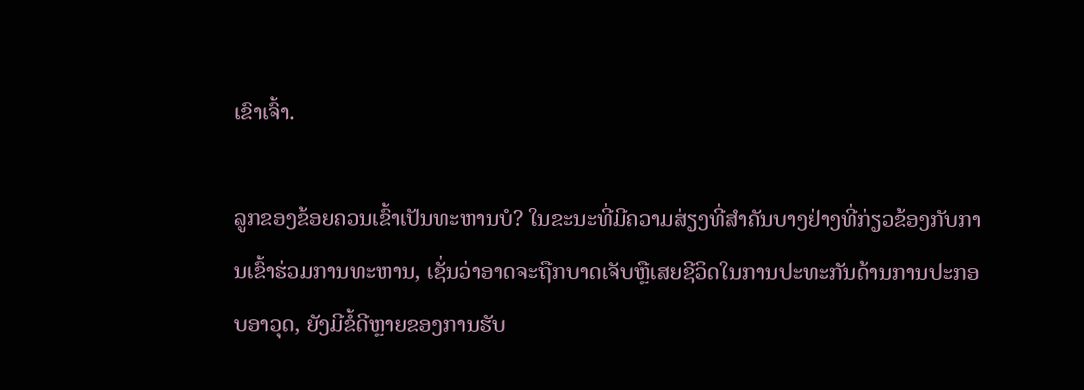ເຂົາເຈົ້າ.

ລູກຂອງຂ້ອຍຄວນເຂົ້າເປັນທະຫານບໍ? ໃນຂະນະທີ່ມີຄວາມສ່ຽງທີ່ສໍາຄັນບາງຢ່າງທີ່ກ່ຽວຂ້ອງກັບການເຂົ້າຮ່ວມການທະຫານ, ເຊັ່ນວ່າອາດຈະຖືກບາດເຈັບຫຼືເສຍຊີວິດໃນການປະທະກັນດ້ານການປະກອບອາວຸດ, ຍັງມີຂໍ້ດີຫຼາຍຂອງການຮັບ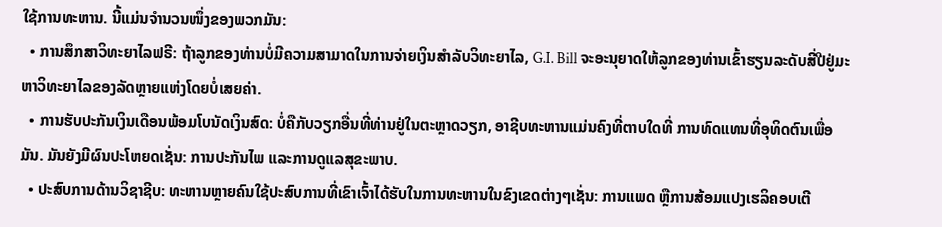ໃຊ້ການທະຫານ. ນີ້ແມ່ນຈຳນວນໜຶ່ງຂອງພວກມັນ:
  • ການສຶກສາວິທະຍາໄລຟຣີ: ຖ້າລູກຂອງທ່ານບໍ່ມີຄວາມສາມາດໃນການຈ່າຍເງິນສໍາລັບວິທະຍາໄລ, G.I. Bill ຈະອະນຸຍາດໃຫ້ລູກຂອງທ່ານເຂົ້າຮຽນລະດັບສີ່ປີຢູ່ມະຫາວິທະຍາໄລຂອງລັດຫຼາຍແຫ່ງໂດຍບໍ່ເສຍຄ່າ.
  • ການຮັບປະກັນເງິນເດືອນພ້ອມໂບນັດເງິນສົດ: ບໍ່ຄືກັບວຽກອື່ນທີ່ທ່ານຢູ່ໃນຕະຫຼາດວຽກ, ອາຊີບທະຫານແມ່ນຄົງທີ່ຕາບໃດທີ່ ການທົດແທນທີ່ອຸທິດຕົນເພື່ອມັນ. ມັນຍັງມີຜົນປະໂຫຍດເຊັ່ນ: ການປະກັນໄພ ແລະການດູແລສຸຂະພາບ.
  • ປະສົບການດ້ານວິຊາຊີບ: ທະຫານຫຼາຍຄົນໃຊ້ປະສົບການທີ່ເຂົາເຈົ້າໄດ້ຮັບໃນການທະຫານໃນຂົງເຂດຕ່າງໆເຊັ່ນ: ການແພດ ຫຼືການສ້ອມແປງເຮລິຄອບເຕີ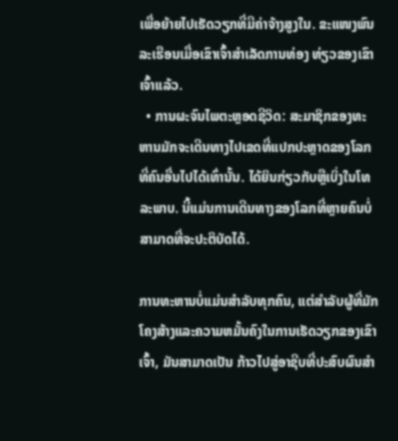ເພື່ອຍ້າຍໄປເຮັດວຽກທີ່ມີຄ່າຈ້າງສູງໃນ. ຂະແໜງພົນລະເຮືອນເມື່ອເຂົາເຈົ້າສຳເລັດການທ່ອງ ທ່ຽວຂອງເຂົາເຈົ້າແລ້ວ.
  • ການຜະຈົນໄພຕະຫຼອດຊີວິດ: ສະມາຊິກຂອງທະຫານມັກຈະເດີນທາງໄປເຂດທີ່ແປກປະຫຼາດຂອງໂລກທີ່ຄົນອື່ນໄປໄດ້ເທົ່ານັ້ນ. ໄດ້ຍິນກ່ຽວກັບຫຼືເບິ່ງໃນໂທລະພາບ. ນີ້ແມ່ນການເດີນທາງຂອງໂລກທີ່ຫຼາຍຄົນບໍ່ສາມາດທີ່ຈະປະຕິບັດໄດ້.

ການທະຫານບໍ່ແມ່ນສໍາລັບທຸກຄົນ, ແຕ່ສໍາລັບຜູ້ທີ່ມັກໂຄງສ້າງແລະຄວາມຫມັ້ນຄົງໃນການເຮັດວຽກຂອງເຂົາເຈົ້າ, ມັນສາມາດເປັນ ກ້າວໄປສູ່ອາຊີບທີ່ປະສົບຜົນສຳ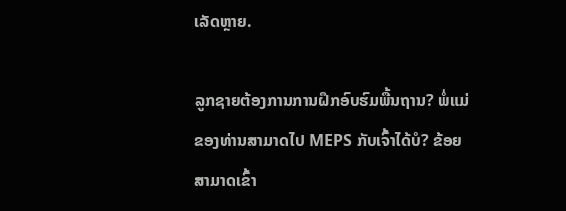ເລັດຫຼາຍ.

ລູກຊາຍຕ້ອງການການຝຶກອົບຮົມພື້ນຖານ? ພໍ່ແມ່ຂອງທ່ານສາມາດໄປ MEPS ກັບເຈົ້າໄດ້ບໍ? ຂ້ອຍສາມາດເຂົ້າ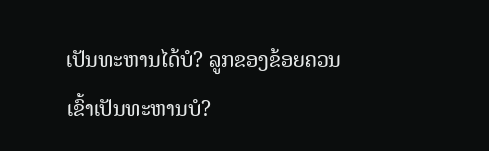ເປັນທະຫານໄດ້ບໍ? ລູກຂອງຂ້ອຍຄວນເຂົ້າເປັນທະຫານບໍ?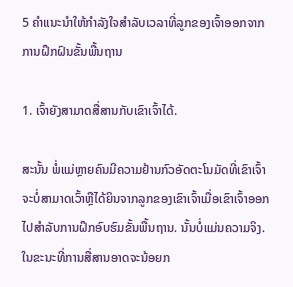5 ຄຳແນະນຳໃຫ້ກຳລັງໃຈສຳລັບເວລາທີ່ລູກຂອງເຈົ້າອອກຈາກການຝຶກຝົນຂັ້ນພື້ນຖານ

1. ເຈົ້າຍັງສາມາດສື່ສານກັບເຂົາເຈົ້າໄດ້.

ສະນັ້ນ ພໍ່ແມ່ຫຼາຍຄົນມີຄວາມຢ້ານກົວອັດຕະໂນມັດທີ່ເຂົາເຈົ້າຈະບໍ່ສາມາດເວົ້າຫຼືໄດ້ຍິນຈາກລູກຂອງເຂົາເຈົ້າເມື່ອເຂົາເຈົ້າອອກໄປສໍາລັບການຝຶກອົບຮົມຂັ້ນພື້ນຖານ. ນັ້ນບໍ່ແມ່ນຄວາມຈິງ. ໃນຂະນະທີ່ການສື່ສານອາດຈະນ້ອຍກ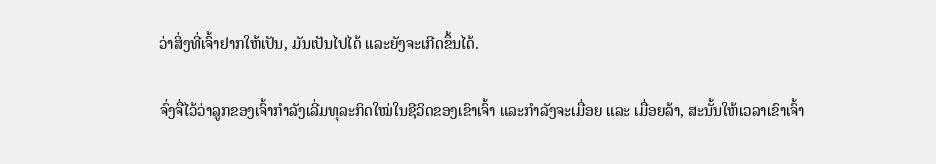ວ່າສິ່ງທີ່ເຈົ້າຢາກໃຫ້ເປັນ, ມັນເປັນໄປໄດ້ ແລະຍັງຈະເກີດຂຶ້ນໄດ້.

ຈົ່ງຈື່ໄວ້ວ່າລູກຂອງເຈົ້າກຳລັງເລີ່ມທຸລະກິດໃໝ່ໃນຊີວິດຂອງເຂົາເຈົ້າ ແລະກຳລັງຈະເມື່ອຍ ແລະ ເມື່ອຍລ້າ, ສະນັ້ນໃຫ້ເວລາເຂົາເຈົ້າ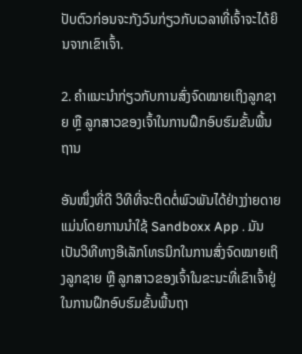ປັບຕົວກ່ອນຈະກັງວົນກ່ຽວກັບເວລາທີ່ເຈົ້າຈະໄດ້ຍິນຈາກເຂົາເຈົ້າ.

2. ຄຳແນະນຳກ່ຽວກັບການສົ່ງຈົດໝາຍເຖິງລູກຊາຍ ຫຼື ລູກສາວຂອງເຈົ້າໃນການຝຶກອົບຮົມຂັ້ນພື້ນຖານ

ອັນໜຶ່ງທີ່ດີ ວິທີທີ່ຈະຕິດຕໍ່ພົວພັນໄດ້ຢ່າງງ່າຍດາຍແມ່ນໂດຍການນໍາໃຊ້ Sandboxx App . ມັນເປັນວິທີທາງອີເລັກໂທຣນິກໃນການສົ່ງຈົດໝາຍເຖິງລູກຊາຍ ຫຼື ລູກສາວຂອງເຈົ້າໃນຂະນະທີ່ເຂົາເຈົ້າຢູ່ໃນການຝຶກອົບຮົມຂັ້ນພື້ນຖາ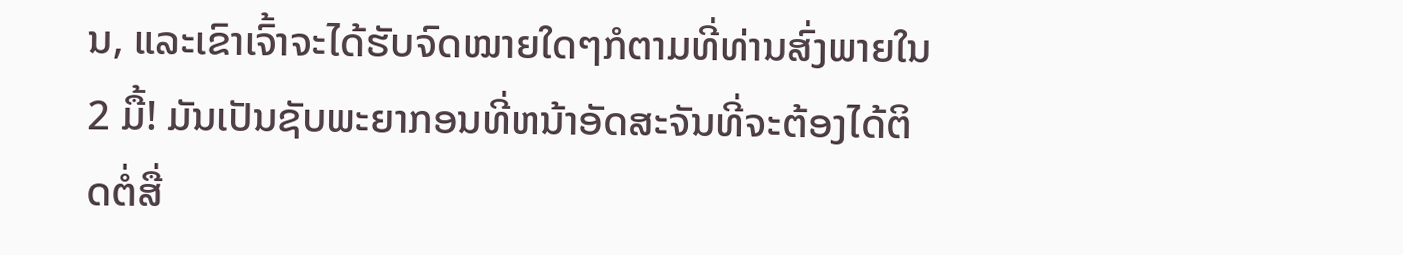ນ, ແລະເຂົາເຈົ້າຈະໄດ້ຮັບຈົດໝາຍໃດໆກໍຕາມທີ່ທ່ານສົ່ງພາຍໃນ 2 ມື້! ມັນເປັນຊັບພະຍາກອນທີ່ຫນ້າອັດສະຈັນທີ່ຈະຕ້ອງໄດ້ຕິດຕໍ່ສື່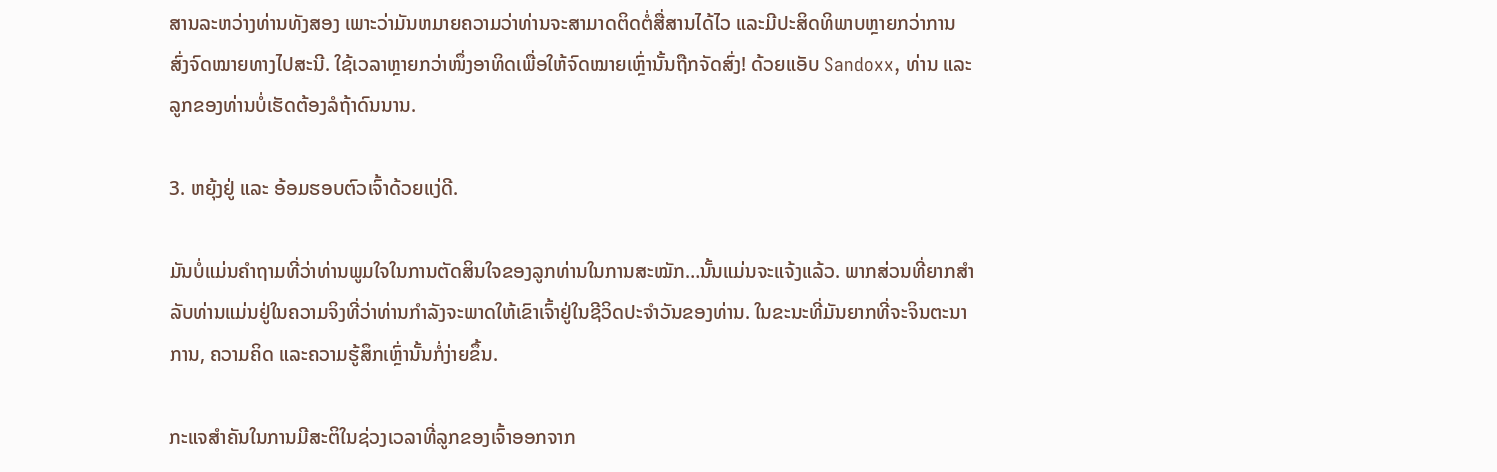ສານລະຫວ່າງທ່ານທັງສອງ ເພາະວ່າມັນຫມາຍຄວາມວ່າທ່ານຈະສາມາດຕິດຕໍ່ສື່ສານໄດ້ໄວ ແລະມີປະສິດທິພາບຫຼາຍກວ່າການສົ່ງຈົດໝາຍທາງໄປສະນີ. ໃຊ້ເວລາຫຼາຍກວ່າໜຶ່ງອາທິດເພື່ອໃຫ້ຈົດໝາຍເຫຼົ່ານັ້ນຖືກຈັດສົ່ງ! ດ້ວຍແອັບ Sandoxx, ທ່ານ ແລະລູກຂອງທ່ານບໍ່ເຮັດຕ້ອງລໍຖ້າດົນນານ.

3. ຫຍຸ້ງຢູ່ ແລະ ອ້ອມຮອບຕົວເຈົ້າດ້ວຍແງ່ດີ.

ມັນບໍ່ແມ່ນຄຳຖາມທີ່ວ່າທ່ານພູມໃຈໃນການຕັດສິນໃຈຂອງລູກທ່ານໃນການສະໝັກ…ນັ້ນແມ່ນຈະແຈ້ງແລ້ວ. ພາກສ່ວນທີ່ຍາກສໍາລັບທ່ານແມ່ນຢູ່ໃນຄວາມຈິງທີ່ວ່າທ່ານກໍາລັງຈະພາດໃຫ້ເຂົາເຈົ້າຢູ່ໃນຊີວິດປະຈໍາວັນຂອງທ່ານ. ໃນຂະນະທີ່ມັນຍາກທີ່ຈະຈິນຕະນາການ, ຄວາມຄິດ ແລະຄວາມຮູ້ສຶກເຫຼົ່ານັ້ນກໍ່ງ່າຍຂຶ້ນ.

ກະແຈສຳຄັນໃນການມີສະຕິໃນຊ່ວງເວລາທີ່ລູກຂອງເຈົ້າອອກຈາກ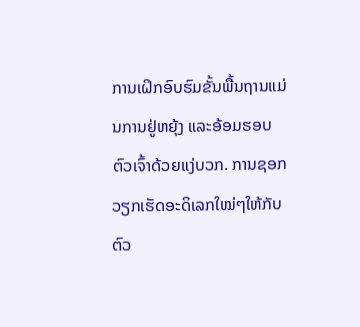ການເຝິກອົບຮົມຂັ້ນພື້ນຖານແມ່ນການຢູ່ຫຍຸ້ງ ແລະອ້ອມຮອບຕົວເຈົ້າດ້ວຍແງ່ບວກ. ການຊອກວຽກເຮັດອະດິເລກໃໝ່ໆໃຫ້ກັບຕົວ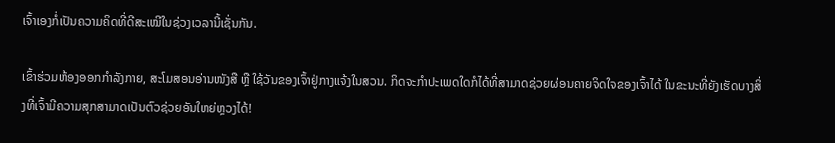ເຈົ້າເອງກໍ່ເປັນຄວາມຄິດທີ່ດີສະເໝີໃນຊ່ວງເວລານີ້ເຊັ່ນກັນ.

ເຂົ້າຮ່ວມຫ້ອງອອກກຳລັງກາຍ, ສະໂມສອນອ່ານໜັງສື ຫຼື ໃຊ້ວັນຂອງເຈົ້າຢູ່ກາງແຈ້ງໃນສວນ. ກິດຈະກໍາປະເພດໃດກໍໄດ້ທີ່ສາມາດຊ່ວຍຜ່ອນຄາຍຈິດໃຈຂອງເຈົ້າໄດ້ ໃນຂະນະທີ່ຍັງເຮັດບາງສິ່ງທີ່ເຈົ້າມີຄວາມສຸກສາມາດເປັນຕົວຊ່ວຍອັນໃຫຍ່ຫຼວງໄດ້!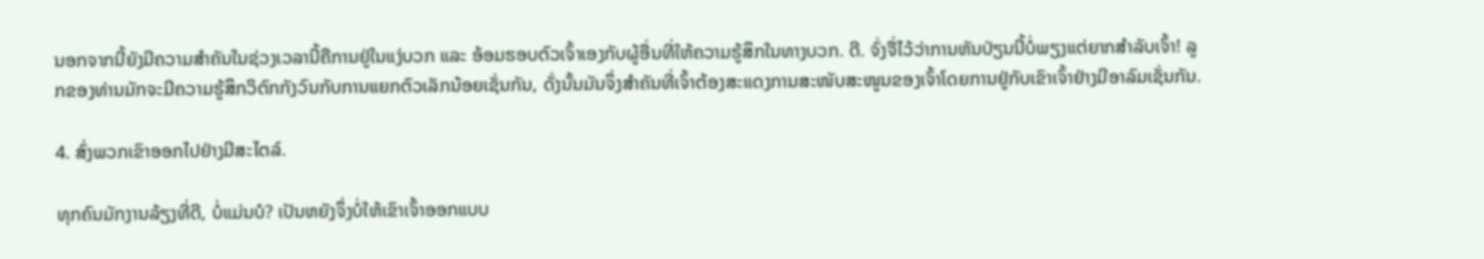ນອກຈາກນີ້ຍັງມີຄວາມສໍາຄັນໃນຊ່ວງເວລານີ້ຄືການຢູ່ໃນແງ່ບວກ ແລະ ອ້ອມຮອບຕົວເຈົ້າເອງກັບຜູ້ອື່ນທີ່ໃຫ້ຄວາມຮູ້ສຶກໃນທາງບວກ. ດີ. ຈົ່ງຈື່ໄວ້ວ່າການຫັນປ່ຽນນີ້ບໍ່ພຽງແຕ່ຍາກສຳລັບເຈົ້າ! ລູກຂອງທ່ານມັກຈະມີຄວາມຮູ້ສຶກວິຕົກກັງວົນກັບການແຍກຕົວເລັກນ້ອຍເຊັ່ນກັນ, ດັ່ງນັ້ນມັນຈຶ່ງສໍາຄັນທີ່ເຈົ້າຕ້ອງສະແດງການສະໜັບສະໜູນຂອງເຈົ້າໂດຍການຢູ່ກັບເຂົາເຈົ້າຢ່າງມີອາລົມເຊັ່ນກັນ.

4. ສົ່ງພວກເຂົາອອກໄປຢ່າງມີສະໄຕລ໌.

ທຸກຄົນມັກງານລ້ຽງທີ່ດີ, ບໍ່ແມ່ນບໍ? ເປັນຫຍັງຈຶ່ງບໍ່ໃຫ້ເຂົາເຈົ້າອອກແບບ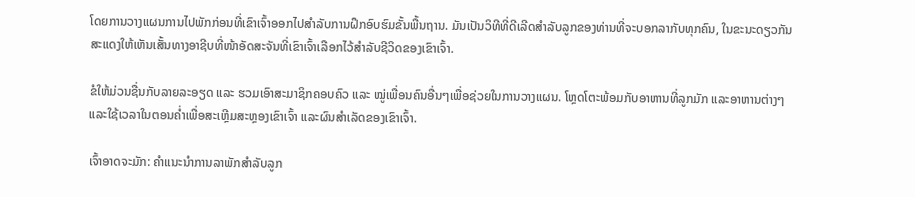ໂດຍການວາງແຜນການໄປພັກກ່ອນທີ່ເຂົາເຈົ້າອອກໄປສໍາລັບການຝຶກອົບຮົມຂັ້ນພື້ນຖານ. ມັນເປັນວິທີທີ່ດີເລີດສໍາລັບລູກຂອງທ່ານທີ່ຈະບອກລາກັບທຸກຄົນ, ໃນຂະນະດຽວກັນສະແດງໃຫ້ເຫັນເສັ້ນທາງອາຊີບທີ່ໜ້າອັດສະຈັນທີ່ເຂົາເຈົ້າເລືອກໄວ້ສຳລັບຊີວິດຂອງເຂົາເຈົ້າ.

ຂໍໃຫ້ມ່ວນຊື່ນກັບລາຍລະອຽດ ແລະ ຮວມເອົາສະມາຊິກຄອບຄົວ ແລະ ໝູ່ເພື່ອນຄົນອື່ນໆເພື່ອຊ່ວຍໃນການວາງແຜນ. ໂຫຼດໂຕະພ້ອມກັບອາຫານທີ່ລູກມັກ ແລະອາຫານຕ່າງໆ ແລະໃຊ້ເວລາໃນຕອນຄໍ່າເພື່ອສະເຫຼີມສະຫຼອງເຂົາເຈົ້າ ແລະຜົນສຳເລັດຂອງເຂົາເຈົ້າ.

ເຈົ້າອາດຈະມັກ: ຄຳແນະນຳການລາພັກສຳລັບລູກ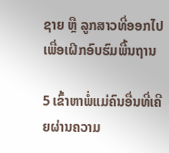ຊາຍ ຫຼື ລູກສາວທີ່ອອກໄປເພື່ອເຝິກອົບຮົມພື້ນຖານ

5 ເຂົ້າຫາພໍ່ແມ່ຄົນອື່ນທີ່ເຄີຍຜ່ານຄວາມ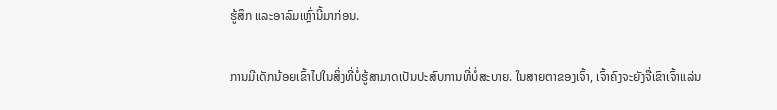ຮູ້ສຶກ ແລະອາລົມເຫຼົ່ານີ້ມາກ່ອນ.

ການມີເດັກນ້ອຍເຂົ້າໄປໃນສິ່ງທີ່ບໍ່ຮູ້ສາມາດເປັນປະສົບການທີ່ບໍ່ສະບາຍ. ໃນສາຍຕາຂອງເຈົ້າ, ເຈົ້າຄົງຈະຍັງຈື່ເຂົາເຈົ້າແລ່ນ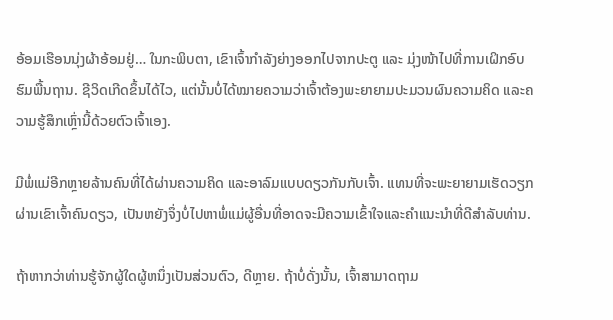ອ້ອມເຮືອນນຸ່ງຜ້າອ້ອມຢູ່… ໃນກະພິບຕາ, ເຂົາເຈົ້າກຳລັງຍ່າງອອກໄປຈາກປະຕູ ແລະ ມຸ່ງໜ້າໄປທີ່ການເຝິກອົບຮົມພື້ນຖານ. ຊີວິດເກີດຂຶ້ນໄດ້ໄວ, ແຕ່ນັ້ນບໍ່ໄດ້ໝາຍຄວາມວ່າເຈົ້າຕ້ອງພະຍາຍາມປະມວນຜົນຄວາມຄິດ ແລະຄວາມຮູ້ສຶກເຫຼົ່ານີ້ດ້ວຍຕົວເຈົ້າເອງ.

ມີພໍ່ແມ່ອີກຫຼາຍລ້ານຄົນທີ່ໄດ້ຜ່ານຄວາມຄິດ ແລະອາລົມແບບດຽວກັນກັບເຈົ້າ. ແທນທີ່ຈະພະຍາຍາມເຮັດວຽກຜ່ານເຂົາເຈົ້າຄົນດຽວ, ເປັນຫຍັງຈຶ່ງບໍ່ໄປຫາພໍ່ແມ່ຜູ້ອື່ນທີ່ອາດຈະມີຄວາມເຂົ້າໃຈແລະຄໍາແນະນໍາທີ່ດີສໍາລັບທ່ານ.

ຖ້າຫາກວ່າທ່ານຮູ້ຈັກຜູ້ໃດຜູ້ຫນຶ່ງເປັນສ່ວນຕົວ, ດີຫຼາຍ. ຖ້າບໍ່ດັ່ງນັ້ນ, ເຈົ້າສາມາດຖາມ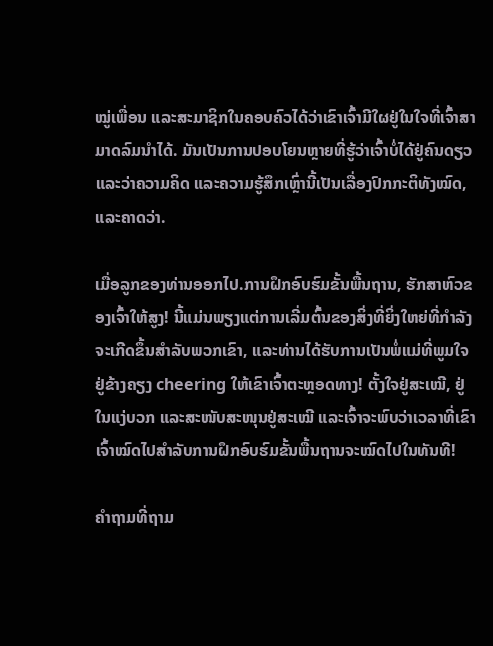ໝູ່ເພື່ອນ ແລະສະມາຊິກໃນຄອບຄົວໄດ້ວ່າເຂົາເຈົ້າມີໃຜຢູ່ໃນໃຈທີ່ເຈົ້າສາມາດລົມນຳໄດ້. ມັນເປັນການປອບໂຍນຫຼາຍທີ່ຮູ້ວ່າເຈົ້າບໍ່ໄດ້ຢູ່ຄົນດຽວ ແລະວ່າຄວາມຄິດ ແລະຄວາມຮູ້ສຶກເຫຼົ່ານີ້ເປັນເລື່ອງປົກກະຕິທັງໝົດ, ແລະຄາດວ່າ.

ເມື່ອລູກຂອງທ່ານອອກໄປ.ການຝຶກອົບຮົມຂັ້ນພື້ນຖານ, ຮັກສາຫົວຂອງເຈົ້າໃຫ້ສູງ! ນີ້ແມ່ນພຽງແຕ່ການເລີ່ມຕົ້ນຂອງສິ່ງທີ່ຍິ່ງໃຫຍ່ທີ່ກໍາລັງຈະເກີດຂຶ້ນສໍາລັບພວກເຂົາ, ແລະທ່ານໄດ້ຮັບການເປັນພໍ່ແມ່ທີ່ພູມໃຈຢູ່ຂ້າງຄຽງ cheering ໃຫ້ເຂົາເຈົ້າຕະຫຼອດທາງ! ຕັ້ງໃຈຢູ່ສະເໝີ, ຢູ່ໃນແງ່ບວກ ແລະສະໜັບສະໜຸນຢູ່ສະເໝີ ແລະເຈົ້າຈະພົບວ່າເວລາທີ່ເຂົາເຈົ້າໝົດໄປສຳລັບການຝຶກອົບຮົມຂັ້ນພື້ນຖານຈະໝົດໄປໃນທັນທີ!

ຄຳຖາມທີ່ຖາມ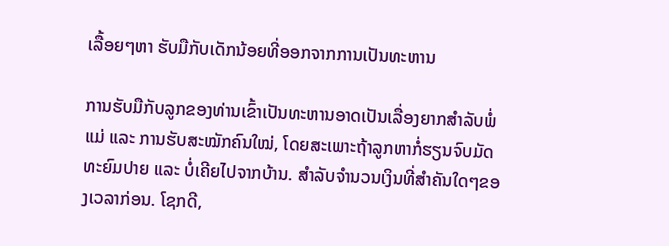ເລື້ອຍໆຫາ ຮັບມືກັບເດັກນ້ອຍທີ່ອອກຈາກການເປັນທະຫານ

ການຮັບມືກັບລູກຂອງທ່ານເຂົ້າເປັນທະຫານອາດເປັນເລື່ອງຍາກສຳລັບພໍ່ແມ່ ແລະ ການຮັບສະໝັກຄົນໃໝ່, ໂດຍສະເພາະຖ້າລູກຫາກໍ່ຮຽນຈົບມັດທະຍົມປາຍ ແລະ ບໍ່ເຄີຍໄປຈາກບ້ານ. ສໍາລັບຈໍານວນເງິນທີ່ສໍາຄັນໃດໆຂອງເວລາກ່ອນ. ໂຊກດີ,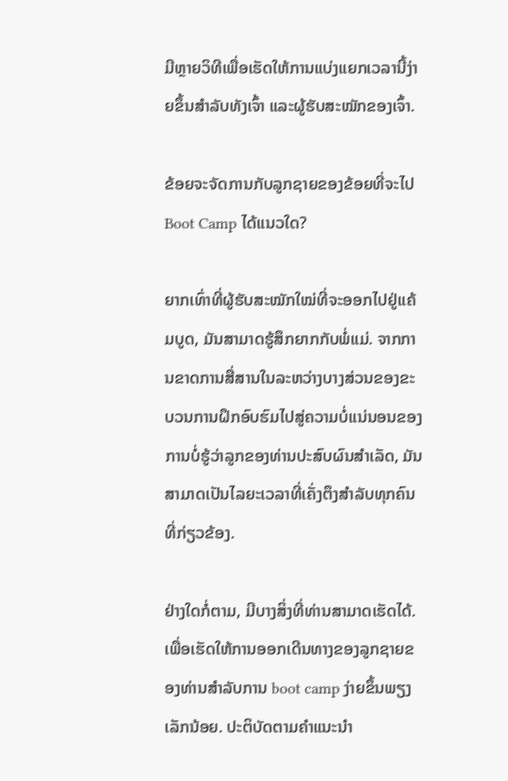ມີຫຼາຍວິທີເພື່ອເຮັດໃຫ້ການແບ່ງແຍກເວລານີ້ງ່າຍຂຶ້ນສຳລັບທັງເຈົ້າ ແລະຜູ້ຮັບສະໝັກຂອງເຈົ້າ.

ຂ້ອຍຈະຈັດການກັບລູກຊາຍຂອງຂ້ອຍທີ່ຈະໄປ Boot Camp ໄດ້ແນວໃດ?

ຍາກເທົ່າທີ່ຜູ້ຮັບສະໝັກໃໝ່ທີ່ຈະອອກໄປຢູ່ແຄ້ມບູດ, ມັນສາມາດຮູ້ສຶກຍາກກັບພໍ່ແມ່. ຈາກການຂາດການສື່ສານໃນລະຫວ່າງບາງສ່ວນຂອງຂະບວນການຝຶກອົບຮົມໄປສູ່ຄວາມບໍ່ແນ່ນອນຂອງການບໍ່ຮູ້ວ່າລູກຂອງທ່ານປະສົບຜົນສໍາເລັດ, ມັນສາມາດເປັນໄລຍະເວລາທີ່ເຄັ່ງຕຶງສໍາລັບທຸກຄົນທີ່ກ່ຽວຂ້ອງ.

ຢ່າງໃດກໍ່ຕາມ, ມີບາງສິ່ງທີ່ທ່ານສາມາດເຮັດໄດ້. ເພື່ອເຮັດໃຫ້ການອອກເດີນທາງຂອງລູກຊາຍຂອງທ່ານສໍາລັບການ boot camp ງ່າຍຂຶ້ນພຽງເລັກນ້ອຍ. ປະຕິບັດຕາມຄໍາແນະນໍາ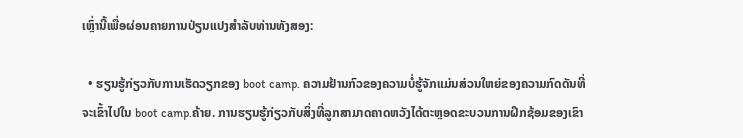ເຫຼົ່ານີ້ເພື່ອຜ່ອນຄາຍການປ່ຽນແປງສໍາລັບທ່ານທັງສອງ:

  • ຮຽນຮູ້ກ່ຽວກັບການເຮັດວຽກຂອງ boot camp. ຄວາມຢ້ານກົວຂອງຄວາມບໍ່ຮູ້ຈັກແມ່ນສ່ວນໃຫຍ່ຂອງຄວາມກົດດັນທີ່ຈະເຂົ້າໄປໃນ boot camp.ຄ້າຍ. ການຮຽນຮູ້ກ່ຽວກັບສິ່ງທີ່ລູກສາມາດຄາດຫວັງໄດ້ຕະຫຼອດຂະບວນການຝຶກຊ້ອມຂອງເຂົາ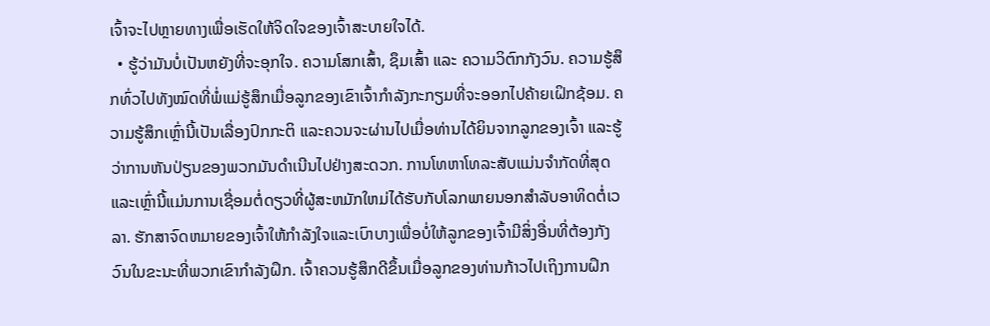ເຈົ້າຈະໄປຫຼາຍທາງເພື່ອເຮັດໃຫ້ຈິດໃຈຂອງເຈົ້າສະບາຍໃຈໄດ້.
  • ຮູ້ວ່າມັນບໍ່ເປັນຫຍັງທີ່ຈະອຸກໃຈ. ຄວາມໂສກເສົ້າ, ຊຶມເສົ້າ ແລະ ຄວາມວິຕົກກັງວົນ. ຄວາມຮູ້ສຶກທົ່ວໄປທັງໝົດທີ່ພໍ່ແມ່ຮູ້ສຶກເມື່ອລູກຂອງເຂົາເຈົ້າກຳລັງກະກຽມທີ່ຈະອອກໄປຄ້າຍເຝິກຊ້ອມ. ຄວາມຮູ້ສຶກເຫຼົ່ານີ້ເປັນເລື່ອງປົກກະຕິ ແລະຄວນຈະຜ່ານໄປເມື່ອທ່ານໄດ້ຍິນຈາກລູກຂອງເຈົ້າ ແລະຮູ້ວ່າການຫັນປ່ຽນຂອງພວກມັນດຳເນີນໄປຢ່າງສະດວກ. ການໂທຫາໂທລະສັບແມ່ນຈໍາກັດທີ່ສຸດແລະເຫຼົ່ານີ້ແມ່ນການເຊື່ອມຕໍ່ດຽວທີ່ຜູ້ສະຫມັກໃຫມ່ໄດ້ຮັບກັບໂລກພາຍນອກສໍາລັບອາທິດຕໍ່ເວລາ. ຮັກສາຈົດຫມາຍຂອງເຈົ້າໃຫ້ກໍາລັງໃຈແລະເບົາບາງເພື່ອບໍ່ໃຫ້ລູກຂອງເຈົ້າມີສິ່ງອື່ນທີ່ຕ້ອງກັງວົນໃນຂະນະທີ່ພວກເຂົາກໍາລັງຝຶກ. ເຈົ້າຄວນຮູ້ສຶກດີຂຶ້ນເມື່ອລູກຂອງທ່ານກ້າວໄປເຖິງການຝຶກ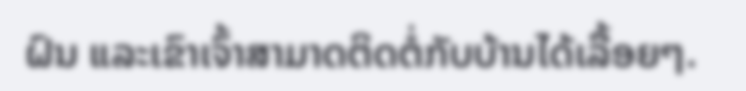ຝົນ ແລະເຂົາເຈົ້າສາມາດຕິດຕໍ່ກັບບ້ານໄດ້ເລື້ອຍໆ.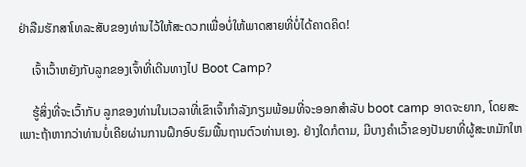ຢ່າລືມຮັກສາໂທລະສັບຂອງທ່ານໄວ້ໃຫ້ສະດວກເພື່ອບໍ່ໃຫ້ພາດສາຍທີ່ບໍ່ໄດ້ຄາດຄິດ!

    ເຈົ້າເວົ້າຫຍັງກັບລູກຂອງເຈົ້າທີ່ເດີນທາງໄປ Boot Camp?

    ຮູ້ສິ່ງທີ່ຈະເວົ້າກັບ ລູກຂອງທ່ານໃນເວລາທີ່ເຂົາເຈົ້າກໍາລັງກຽມພ້ອມທີ່ຈະອອກສໍາລັບ boot camp ອາດຈະຍາກ, ໂດຍສະເພາະຖ້າຫາກວ່າທ່ານບໍ່ເຄີຍຜ່ານການຝຶກອົບຮົມພື້ນຖານຕົວທ່ານເອງ. ຢ່າງໃດກໍຕາມ, ມີບາງຄໍາເວົ້າຂອງປັນຍາທີ່ຜູ້ສະຫມັກໃຫ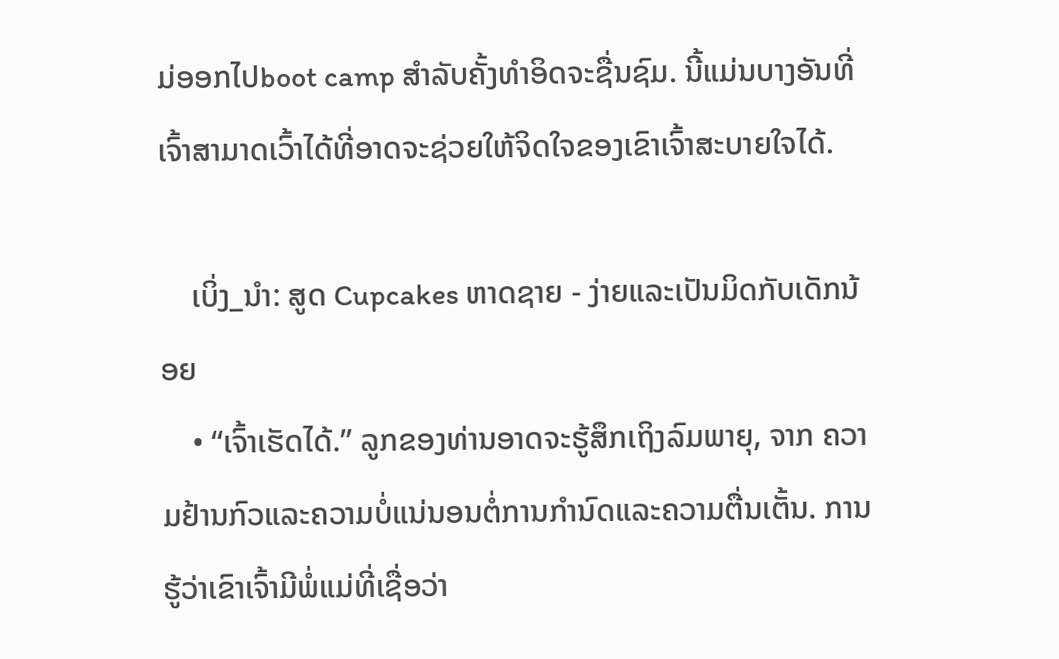ມ່ອອກໄປboot camp ສໍາລັບຄັ້ງທໍາອິດຈະຊື່ນຊົມ. ນີ້ແມ່ນບາງອັນທີ່ເຈົ້າສາມາດເວົ້າໄດ້ທີ່ອາດຈະຊ່ວຍໃຫ້ຈິດໃຈຂອງເຂົາເຈົ້າສະບາຍໃຈໄດ້.

    ເບິ່ງ_ນຳ: ສູດ Cupcakes ຫາດຊາຍ - ງ່າຍແລະເປັນມິດກັບເດັກນ້ອຍ
    • “ເຈົ້າເຮັດໄດ້.” ລູກຂອງທ່ານອາດຈະຮູ້ສຶກເຖິງລົມພາຍຸ, ຈາກ ຄວາມຢ້ານກົວແລະຄວາມບໍ່ແນ່ນອນຕໍ່ການກໍານົດແລະຄວາມຕື່ນເຕັ້ນ. ການຮູ້ວ່າເຂົາເຈົ້າມີພໍ່ແມ່ທີ່ເຊື່ອວ່າ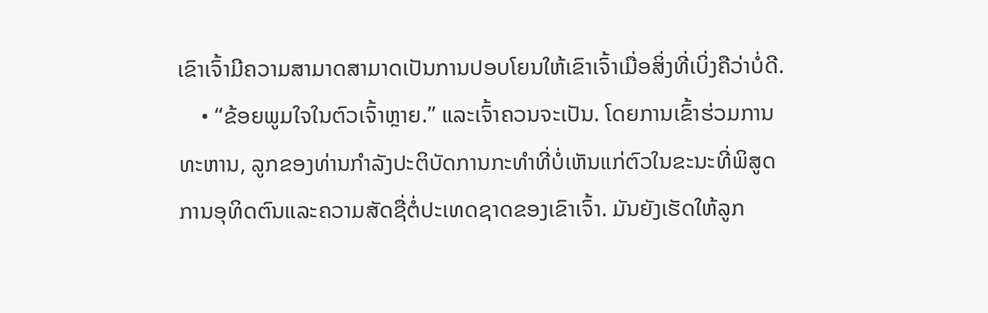ເຂົາເຈົ້າມີຄວາມສາມາດສາມາດເປັນການປອບໂຍນໃຫ້ເຂົາເຈົ້າເມື່ອສິ່ງທີ່ເບິ່ງຄືວ່າບໍ່ດີ.
    • “ຂ້ອຍພູມໃຈໃນຕົວເຈົ້າຫຼາຍ.” ແລະເຈົ້າຄວນຈະເປັນ. ໂດຍການເຂົ້າຮ່ວມການທະຫານ, ລູກຂອງທ່ານກໍາລັງປະຕິບັດການກະທໍາທີ່ບໍ່ເຫັນແກ່ຕົວໃນຂະນະທີ່ພິສູດການອຸທິດຕົນແລະຄວາມສັດຊື່ຕໍ່ປະເທດຊາດຂອງເຂົາເຈົ້າ. ມັນຍັງເຮັດໃຫ້ລູກ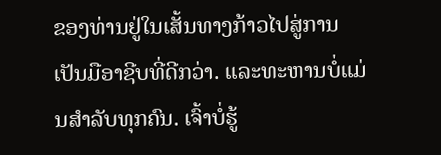ຂອງທ່ານຢູ່ໃນເສັ້ນທາງກ້າວໄປສູ່ການເປັນມືອາຊີບທີ່ດີກວ່າ. ແລະທະຫານບໍ່ແມ່ນສໍາລັບທຸກຄົນ. ເຈົ້າບໍ່ຮູ້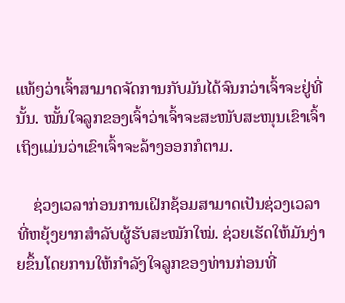ແທ້ໆວ່າເຈົ້າສາມາດຈັດການກັບມັນໄດ້ຈົນກວ່າເຈົ້າຈະຢູ່ທີ່ນັ້ນ. ໝັ້ນໃຈລູກຂອງເຈົ້າວ່າເຈົ້າຈະສະໜັບສະໜຸນເຂົາເຈົ້າເຖິງແມ່ນວ່າເຂົາເຈົ້າຈະລ້າງອອກກໍຕາມ.

    ຊ່ວງເວລາກ່ອນການເຝິກຊ້ອມສາມາດເປັນຊ່ວງເວລາທີ່ຫຍຸ້ງຍາກສຳລັບຜູ້ຮັບສະໝັກໃໝ່. ຊ່ວຍເຮັດໃຫ້ມັນງ່າຍຂຶ້ນໂດຍການໃຫ້ກຳລັງໃຈລູກຂອງທ່ານກ່ອນທີ່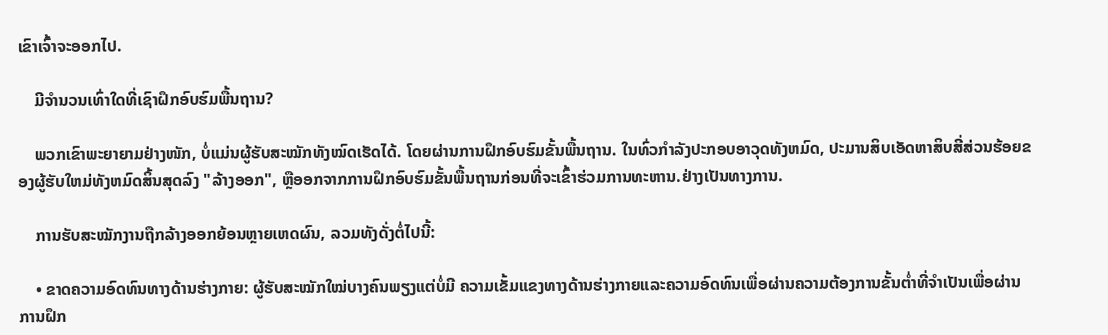ເຂົາເຈົ້າຈະອອກໄປ.

    ມີຈຳນວນເທົ່າໃດທີ່ເຊົາຝຶກອົບຮົມພື້ນຖານ?

    ພວກເຂົາພະຍາຍາມຢ່າງໜັກ, ບໍ່ແມ່ນຜູ້ຮັບສະໝັກທັງໝົດເຮັດໄດ້. ໂດຍຜ່ານການຝຶກອົບຮົມຂັ້ນພື້ນຖານ. ໃນທົ່ວກໍາລັງປະກອບອາວຸດທັງຫມົດ, ປະມານສິບເອັດຫາສິບສີ່ສ່ວນຮ້ອຍຂອງຜູ້ຮັບໃຫມ່ທັງຫມົດສິ້ນສຸດລົງ "ລ້າງອອກ", ຫຼືອອກຈາກການຝຶກອົບຮົມຂັ້ນພື້ນຖານກ່ອນທີ່ຈະເຂົ້າຮ່ວມການທະຫານ.ຢ່າງເປັນທາງການ.

    ການຮັບສະໝັກງານຖືກລ້າງອອກຍ້ອນຫຼາຍເຫດຜົນ, ລວມທັງດັ່ງຕໍ່ໄປນີ້:

    • ຂາດຄວາມອົດທົນທາງດ້ານຮ່າງກາຍ: ຜູ້ຮັບສະໝັກໃໝ່ບາງຄົນພຽງແຕ່ບໍ່ມີ ຄວາມເຂັ້ມແຂງທາງດ້ານຮ່າງກາຍແລະຄວາມອົດທົນເພື່ອຜ່ານຄວາມຕ້ອງການຂັ້ນຕ່ຳທີ່ຈໍາເປັນເພື່ອຜ່ານການຝຶກ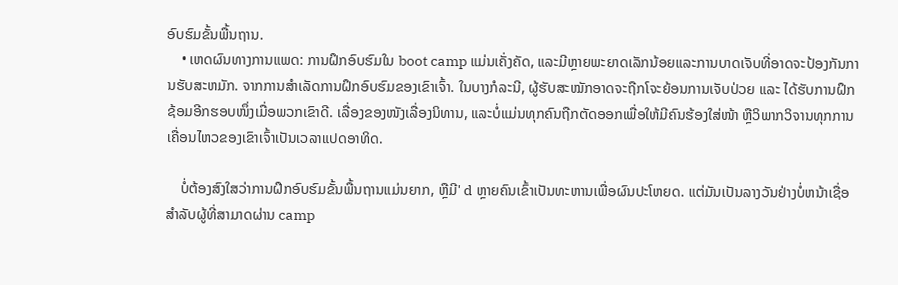ອົບຮົມຂັ້ນພື້ນຖານ.
    • ເຫດຜົນທາງການແພດ: ການຝຶກອົບຮົມໃນ boot camp ແມ່ນເຄັ່ງຄັດ, ແລະມີຫຼາຍພະຍາດເລັກນ້ອຍແລະການບາດເຈັບທີ່ອາດຈະປ້ອງກັນການຮັບສະຫມັກ. ຈາກການສໍາເລັດການຝຶກອົບຮົມຂອງເຂົາເຈົ້າ. ໃນບາງກໍລະນີ, ຜູ້ຮັບສະໝັກອາດຈະຖືກໂຈະຍ້ອນການເຈັບປ່ວຍ ແລະ ໄດ້ຮັບການຝຶກຊ້ອມອີກຮອບໜຶ່ງເມື່ອພວກເຂົາດີ. ເລື່ອງຂອງໜັງເລື່ອງນິທານ, ແລະບໍ່ແມ່ນທຸກຄົນຖືກຕັດອອກເພື່ອໃຫ້ມີຄົນຮ້ອງໃສ່ໜ້າ ຫຼືວິພາກວິຈານທຸກການເຄື່ອນໄຫວຂອງເຂົາເຈົ້າເປັນເວລາແປດອາທິດ.

    ບໍ່ຕ້ອງສົງໃສວ່າການຝຶກອົບຮົມຂັ້ນພື້ນຖານແມ່ນຍາກ, ຫຼືມີ' d ຫຼາຍຄົນເຂົ້າເປັນທະຫານເພື່ອຜົນປະໂຫຍດ. ແຕ່ມັນເປັນລາງວັນຢ່າງບໍ່ຫນ້າເຊື່ອສໍາລັບຜູ້ທີ່ສາມາດຜ່ານ camp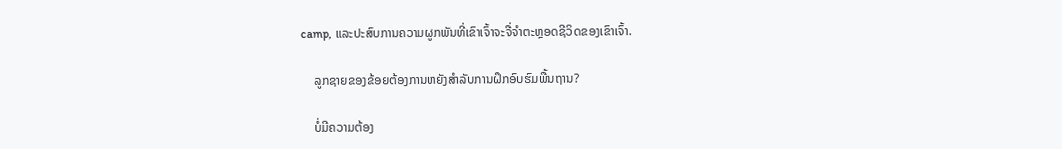camp, ແລະປະສົບການຄວາມຜູກພັນທີ່ເຂົາເຈົ້າຈະຈື່ຈໍາຕະຫຼອດຊີວິດຂອງເຂົາເຈົ້າ.

    ລູກຊາຍຂອງຂ້ອຍຕ້ອງການຫຍັງສໍາລັບການຝຶກອົບຮົມພື້ນຖານ?

    ບໍ່ມີຄວາມຕ້ອງ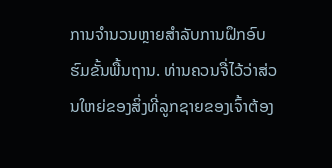ການຈໍານວນຫຼາຍສໍາລັບການຝຶກອົບຮົມຂັ້ນພື້ນຖານ. ທ່ານຄວນຈື່ໄວ້ວ່າສ່ວນໃຫຍ່ຂອງສິ່ງທີ່ລູກຊາຍຂອງເຈົ້າຕ້ອງ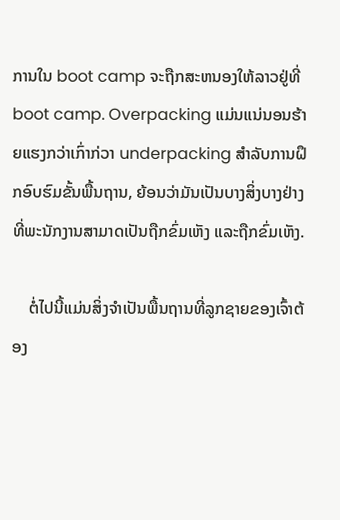ການໃນ boot camp ຈະຖືກສະຫນອງໃຫ້ລາວຢູ່ທີ່ boot camp. Overpacking ແມ່ນແນ່ນອນຮ້າຍແຮງກວ່າເກົ່າກ່ວາ underpacking ສໍາລັບການຝຶກອົບຮົມຂັ້ນພື້ນຖານ, ຍ້ອນວ່າມັນເປັນບາງສິ່ງບາງຢ່າງທີ່ພະນັກງານສາມາດເປັນຖືກຂົ່ມເຫັງ ແລະຖືກຂົ່ມເຫັງ.

    ຕໍ່ໄປນີ້ແມ່ນສິ່ງຈຳເປັນພື້ນຖານທີ່ລູກຊາຍຂອງເຈົ້າຕ້ອງ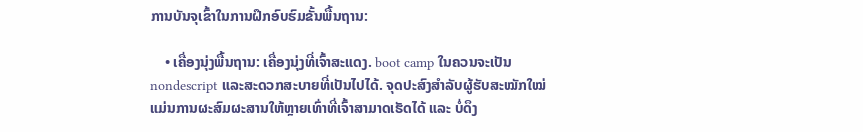ການບັນຈຸເຂົ້າໃນການຝຶກອົບຮົມຂັ້ນພື້ນຖານ:

    • ເຄື່ອງນຸ່ງພື້ນຖານ: ເຄື່ອງນຸ່ງທີ່ເຈົ້າສະແດງ. boot camp ໃນຄວນຈະເປັນ nondescript ແລະສະດວກສະບາຍທີ່ເປັນໄປໄດ້. ຈຸດປະສົງສຳລັບຜູ້ຮັບສະໝັກໃໝ່ແມ່ນການຜະສົມຜະສານໃຫ້ຫຼາຍເທົ່າທີ່ເຈົ້າສາມາດເຮັດໄດ້ ແລະ ບໍ່ດຶງ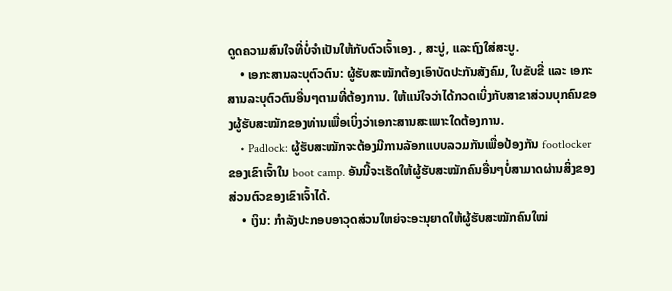ດູດຄວາມສົນໃຈທີ່ບໍ່ຈຳເປັນໃຫ້ກັບຕົວເຈົ້າເອງ. , ສະບູ່, ແລະຖົງໃສ່ສະບູ.
    • ເອກະສານລະບຸຕົວຕົນ: ຜູ້ຮັບສະໝັກຕ້ອງເອົາບັດປະກັນສັງຄົມ, ໃບຂັບຂີ່ ແລະ ເອກະສານລະບຸຕົວຕົນອື່ນໆຕາມທີ່ຕ້ອງການ. ໃຫ້ແນ່ໃຈວ່າໄດ້ກວດເບິ່ງກັບສາຂາສ່ວນບຸກຄົນຂອງຜູ້ຮັບສະໝັກຂອງທ່ານເພື່ອເບິ່ງວ່າເອກະສານສະເພາະໃດຕ້ອງການ.
    • Padlock: ຜູ້ຮັບສະໝັກຈະຕ້ອງມີການລັອກແບບລວມກັນເພື່ອປ້ອງກັນ footlocker ຂອງເຂົາເຈົ້າໃນ boot camp. ອັນນີ້ຈະເຮັດໃຫ້ຜູ້ຮັບສະໝັກຄົນອື່ນໆບໍ່ສາມາດຜ່ານສິ່ງຂອງສ່ວນຕົວຂອງເຂົາເຈົ້າໄດ້.
    • ເງິນ: ກໍາລັງປະກອບອາວຸດສ່ວນໃຫຍ່ຈະອະນຸຍາດໃຫ້ຜູ້ຮັບສະໝັກຄົນໃໝ່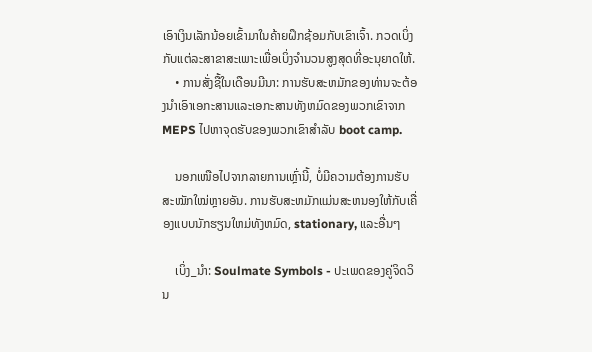ເອົາເງິນເລັກນ້ອຍເຂົ້າມາໃນຄ້າຍຝຶກຊ້ອມກັບເຂົາເຈົ້າ. ກວດເບິ່ງກັບແຕ່ລະສາຂາສະເພາະເພື່ອເບິ່ງຈໍານວນສູງສຸດທີ່ອະນຸຍາດໃຫ້.
    • ການສັ່ງຊື້ໃນເດືອນມີນາ: ການຮັບສະຫມັກຂອງທ່ານຈະຕ້ອງນໍາເອົາເອກະສານແລະເອກະສານທັງຫມົດຂອງພວກເຂົາຈາກ MEPS ໄປຫາຈຸດຮັບຂອງພວກເຂົາສໍາລັບ boot camp.

    ນອກເໜືອໄປຈາກລາຍການເຫຼົ່ານີ້, ບໍ່ມີຄວາມຕ້ອງການຮັບສະໝັກໃໝ່ຫຼາຍອັນ. ການຮັບສະຫມັກແມ່ນສະຫນອງໃຫ້ກັບເຄື່ອງແບບນັກຮຽນໃຫມ່ທັງຫມົດ, stationary, ແລະອື່ນໆ

    ເບິ່ງ_ນຳ: Soulmate Symbols - ປະເພດຂອງຄູ່ຈິດວິນ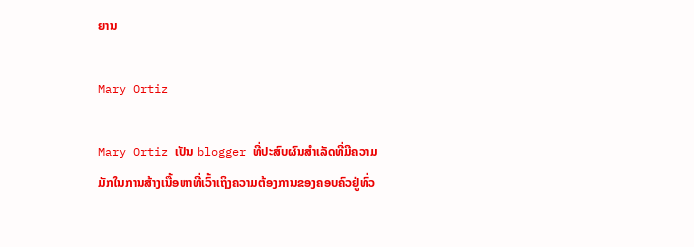ຍານ

Mary Ortiz

Mary Ortiz ເປັນ blogger ທີ່ປະສົບຜົນສໍາເລັດທີ່ມີຄວາມມັກໃນການສ້າງເນື້ອຫາທີ່ເວົ້າເຖິງຄວາມຕ້ອງການຂອງຄອບຄົວຢູ່ທົ່ວ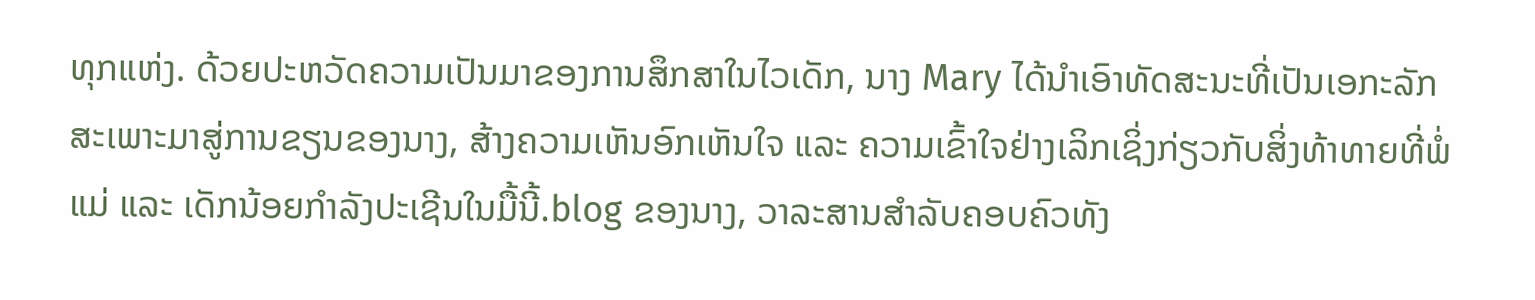ທຸກແຫ່ງ. ດ້ວຍປະຫວັດຄວາມເປັນມາຂອງການສຶກສາໃນໄວເດັກ, ນາງ Mary ໄດ້ນຳເອົາທັດສະນະທີ່ເປັນເອກະລັກສະເພາະມາສູ່ການຂຽນຂອງນາງ, ສ້າງຄວາມເຫັນອົກເຫັນໃຈ ແລະ ຄວາມເຂົ້າໃຈຢ່າງເລິກເຊິ່ງກ່ຽວກັບສິ່ງທ້າທາຍທີ່ພໍ່ແມ່ ແລະ ເດັກນ້ອຍກຳລັງປະເຊີນໃນມື້ນີ້.blog ຂອງນາງ, ວາລະສານສໍາລັບຄອບຄົວທັງ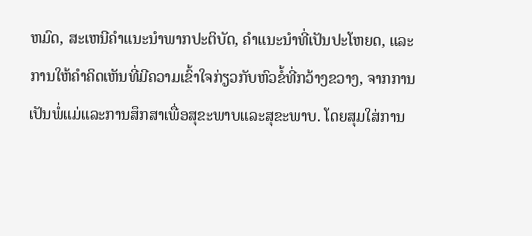ຫມົດ, ສະເຫນີຄໍາແນະນໍາພາກປະຕິບັດ, ຄໍາແນະນໍາທີ່ເປັນປະໂຫຍດ, ແລະການໃຫ້ຄໍາຄິດເຫັນທີ່ມີຄວາມເຂົ້າໃຈກ່ຽວກັບຫົວຂໍ້ທີ່ກວ້າງຂວາງ, ຈາກການເປັນພໍ່ແມ່ແລະການສຶກສາເພື່ອສຸຂະພາບແລະສຸຂະພາບ. ໂດຍສຸມໃສ່ການ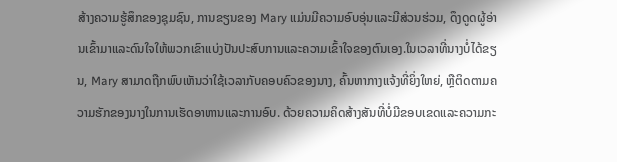ສ້າງຄວາມຮູ້ສຶກຂອງຊຸມຊົນ, ການຂຽນຂອງ Mary ແມ່ນມີຄວາມອົບອຸ່ນແລະມີສ່ວນຮ່ວມ, ດຶງດູດຜູ້ອ່ານເຂົ້າມາແລະດົນໃຈໃຫ້ພວກເຂົາແບ່ງປັນປະສົບການແລະຄວາມເຂົ້າໃຈຂອງຕົນເອງ.ໃນເວລາທີ່ນາງບໍ່ໄດ້ຂຽນ, Mary ສາມາດຖືກພົບເຫັນວ່າໃຊ້ເວລາກັບຄອບຄົວຂອງນາງ, ຄົ້ນຫາກາງແຈ້ງທີ່ຍິ່ງໃຫຍ່, ຫຼືຕິດຕາມຄວາມຮັກຂອງນາງໃນການເຮັດອາຫານແລະການອົບ. ດ້ວຍຄວາມຄິດສ້າງສັນທີ່ບໍ່ມີຂອບເຂດແລະຄວາມກະ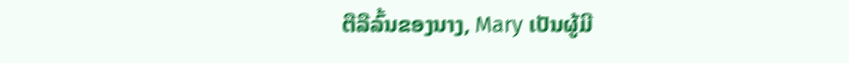ຕືລືລົ້ນຂອງນາງ, Mary ເປັນຜູ້ມີ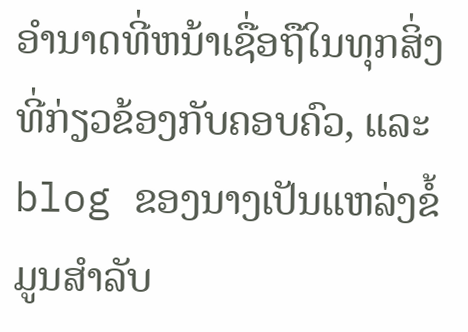ອໍານາດທີ່ຫນ້າເຊື່ອຖືໃນທຸກສິ່ງທີ່ກ່ຽວຂ້ອງກັບຄອບຄົວ, ແລະ blog ຂອງນາງເປັນແຫລ່ງຂໍ້ມູນສໍາລັບ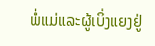ພໍ່ແມ່ແລະຜູ້ເບິ່ງແຍງຢູ່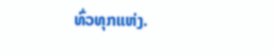ທົ່ວທຸກແຫ່ງ.